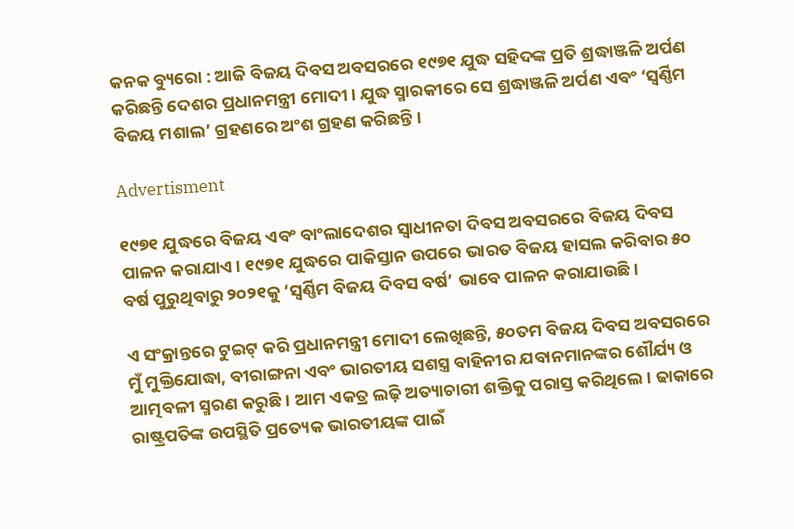କନକ ବ୍ୟୁରୋ : ଆଜି ବିଜୟ ଦିବସ ଅବସରରେ ୧୯୭୧ ଯୁଦ୍ଧ ସହିଦଙ୍କ ପ୍ରତି ଶ୍ରଦ୍ଧାଞ୍ଜଳି ଅର୍ପଣ କରିଛନ୍ତି ଦେଶର ପ୍ରଧାନମନ୍ତ୍ରୀ ମୋଦୀ । ଯୁଦ୍ଧ ସ୍ମାରକୀରେ ସେ ଶ୍ରଦ୍ଧାଞ୍ଜଳି ଅର୍ପଣ ଏବଂ ‘ସ୍ବର୍ଣ୍ଣିମ ବିଜୟ ମଶାଲ’ ଗ୍ରହଣରେ ଅଂଶ ଗ୍ରହଣ କରିଛନ୍ତି।

Advertisment

୧୯୭୧ ଯୁଦ୍ଧରେ ବିଜୟ ଏବଂ ବାଂଲାଦେଶର ସ୍ବାଧୀନତା ଦିବସ ଅବସରରେ ବିଜୟ ଦିବସ ପାଳନ କରାଯାଏ। ୧୯୭୧ ଯୁଦ୍ଧରେ ପାକିସ୍ତାନ ଉପରେ ଭାରତ ବିଜୟ ହାସଲ କରିବାର ୫୦ ବର୍ଷ ପୁରୁଥିବାରୁ ୨୦୨୧କୁ ‘ସ୍ବର୍ଣ୍ଣିମ ବିଜୟ ଦିବସ ବର୍ଷ’ ଭାବେ ପାଳନ କରାଯାଉଛି।

ଏ ସଂକ୍ରାନ୍ତରେ ଟୁଇଟ୍‌ କରି ପ୍ରଧାନମନ୍ତ୍ରୀ ମୋଦୀ ଲେଖିଛନ୍ତି, ୫୦ତମ ବିଜୟ ଦିବସ ଅବସରରେ ମୁଁ ମୁକ୍ତିଯୋଦ୍ଧା, ବୀରାଙ୍ଗନା ଏବଂ ଭାରତୀୟ ସଶସ୍ତ୍ର ବାହିନୀର ଯବାନମାନଙ୍କର ଶୌର୍ଯ୍ୟ ଓ ଆତ୍ମବଳୀ ସ୍ମରଣ କରୁଛି। ଆମ ଏକତ୍ର ଲଢ଼ି ଅତ୍ୟାଚାରୀ ଶକ୍ତିକୁ ପରାସ୍ତ କରିଥିଲେ। ଢାକାରେ ରାଷ୍ଟ୍ରପତିଙ୍କ ଉପସ୍ଥିତି ପ୍ରତ୍ୟେକ ଭାରତୀୟଙ୍କ ପାଇଁ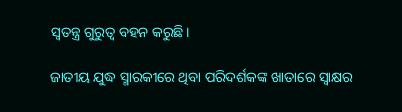ସ୍ବତନ୍ତ୍ର ଗୁରୁତ୍ବ ବହନ କରୁଛି।

ଜାତୀୟ ଯୁଦ୍ଧ ସ୍ମାରକୀରେ ଥିବା ପରିଦର୍ଶକଙ୍କ ଖାତାରେ ସ୍ବାକ୍ଷର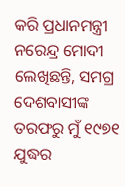କରି ପ୍ରଧାନମନ୍ତ୍ରୀ ନରେନ୍ଦ୍ର ମୋଦୀ ଲେଖିଛନ୍ତି, ସମଗ୍ର ଦେଶବାସୀଙ୍କ ତରଫରୁ ମୁଁ ୧୯୭୧ ଯୁଦ୍ଧର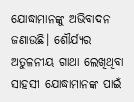ଯୋଦ୍ଧାମାନଙ୍କୁ ଅଭିବାଦନ ଜଣାଉଛି। ଶୌର୍ଯ୍ୟର ଅତୁଳନୀୟ ଗାଥା ଲେଖିଥିବା ସାହସୀ ଯୋଦ୍ଧାମାନଙ୍କ ପାଇଁ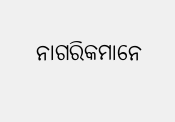ନାଗରିକମାନେ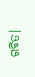ଗର୍ବିତ।